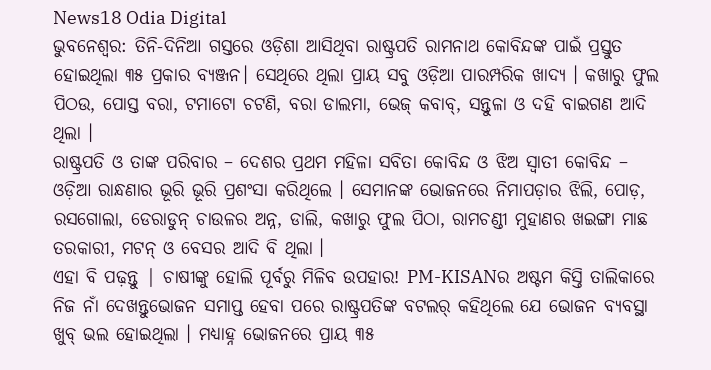News18 Odia Digital
ଭୁବନେଶ୍ୱର: ତିନି-ଦିନିଆ ଗସ୍ତରେ ଓଡ଼ିଶା ଆସିଥିବା ରାଷ୍ଟ୍ରପତି ରାମନାଥ କୋବିନ୍ଦଙ୍କ ପାଇଁ ପ୍ରସ୍ତୁତ ହୋଇଥିଲା ୩୫ ପ୍ରକାର ବ୍ୟଞ୍ଜନ। ସେଥିରେ ଥିଲା ପ୍ରାୟ ସବୁ ଓଡ଼ିଆ ପାରମ୍ପରିକ ଖାଦ୍ୟ । କଖାରୁ ଫୁଲ ପିଠଉ, ପୋସ୍ତ ବରା, ଟମାଟୋ ଚଟଣି, ବରା ଡାଲମା, ଭେଜ୍ କବାବ୍, ସନ୍ତୁଳା ଓ ଦହି ବାଇଗଣ ଆଦି ଥିଲା ।
ରାଷ୍ଟ୍ରପତି ଓ ତାଙ୍କ ପରିବାର – ଦେଶର ପ୍ରଥମ ମହିଳା ସବିତା କୋବିନ୍ଦ ଓ ଝିଅ ସ୍ୱାତୀ କୋବିନ୍ଦ – ଓଡ଼ିଆ ରାନ୍ଧଣାର ଭୂରି ଭୂରି ପ୍ରଶଂସା କରିଥିଲେ । ସେମାନଙ୍କ ଭୋଜନରେ ନିମାପଡ଼ାର ଝିଲି, ପୋଡ଼, ରସଗୋଲା, ଡେରାଡୁନ୍ ଚାଉଳର ଅନ୍ନ, ଡାଲି, କଖାରୁ ଫୁଲ ପିଠା, ରାମଚଣ୍ଡୀ ମୁହାଣର ଖଇଙ୍ଗା ମାଛ ତରକାରୀ, ମଟନ୍ ଓ ବେସର ଆଦି ବି ଥିଲା ।
ଏହା ବି ପଢ଼ନ୍ତୁ | ଚାଷୀଙ୍କୁ ହୋଲି ପୂର୍ବରୁ ମିଳିବ ଉପହାର! PM-KISANର ଅଷ୍ଟମ କିସ୍ତି ତାଲିକାରେ ନିଜ ନାଁ ଦେଖନ୍ତୁଭୋଜନ ସମାପ୍ତ ହେବା ପରେ ରାଷ୍ଟ୍ରପତିଙ୍କ ବଟଲର୍ କହିଥିଲେ ଯେ ଭୋଜନ ବ୍ୟବସ୍ଥା ଖୁବ୍ ଭଲ ହୋଇଥିଲା । ମଧ୍ୟାହ୍ନ ଭୋଜନରେ ପ୍ରାୟ ୩୫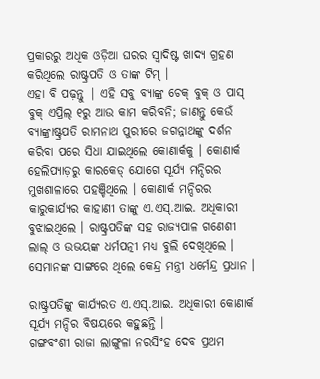ପ୍ରକାରରୁ ଅଧିକ ଓଡ଼ିଆ ଘରର ସ୍ବାଦିଷ୍ଟ ଖାଦ୍ୟ ଗ୍ରହଣ କରିଥିଲେ ରାଷ୍ଟ୍ରପତି ଓ ତାଙ୍କ ଟିମ୍ ।
ଏହା ବି ପଢ଼ନ୍ତୁ | ଏହି ସବୁ ବ୍ୟାଙ୍କ୍ର ଚେକ୍ ବୁକ୍ ଓ ପାସ୍ ବୁକ୍ ଏପ୍ରିଲ୍ ୧ରୁ ଆଉ କାମ କରିବନି; ଜାଣନ୍ତୁ କେଉଁ ବ୍ୟାଙ୍କ୍ରାଷ୍ଟ୍ରପତି ରାମନାଥ ପୁରୀରେ ଜଗନ୍ନାଥଙ୍କୁ ଦର୍ଶନ କରିବା ପରେ ସିଧା ଯାଇଥିଲେ କୋଣାର୍କକୁ । କୋଣାର୍କ ହେଲିପ୍ୟାଡ଼ରୁ କାରକେଡ୍ ଯୋଗେ ସୂର୍ଯ୍ୟ ମନ୍ଦିରର ମୁଖଶାଳାରେ ପହଞ୍ଚିଥିଲେ । କୋଣାର୍କ ମନ୍ଦିରର କାରୁକାର୍ଯ୍ୟର କାହାଣୀ ତାଙ୍କୁ ଏ.ଏସ୍.ଆଇ. ଅଧିକାରୀ ବୁଝାଇଥିଲେ । ରାଷ୍ଟ୍ରପତିଙ୍କ ସହ ରାଜ୍ୟପାଳ ଗଣେଶୀ ଲାଲ୍ ଓ ଉଭୟଙ୍କ ଧର୍ମପତ୍ନୀ ମଧ୍ୟ ବୁଲି ଦେଖିଥିଲେ । ସେମାନଙ୍କ ସାଙ୍ଗରେ ଥିଲେ କେନ୍ଦ୍ର ମନ୍ତ୍ରୀ ଧର୍ମେନ୍ଦ୍ର ପ୍ରଧାନ ।

ରାଷ୍ଟ୍ରପତିଙ୍କୁ କାର୍ଯ୍ୟରତ ଏ.ଏସ୍.ଆଇ. ଅଧିକାରୀ କୋଣାର୍କ ସୂର୍ଯ୍ୟ ମନ୍ଦିର ବିଷୟରେ କହୁଛନ୍ତି ।
ଗଙ୍ଗବଂଶୀ ରାଜା ଲାଙ୍ଗୁଳା ନରସିଂହ ଦେବ ପ୍ରଥମ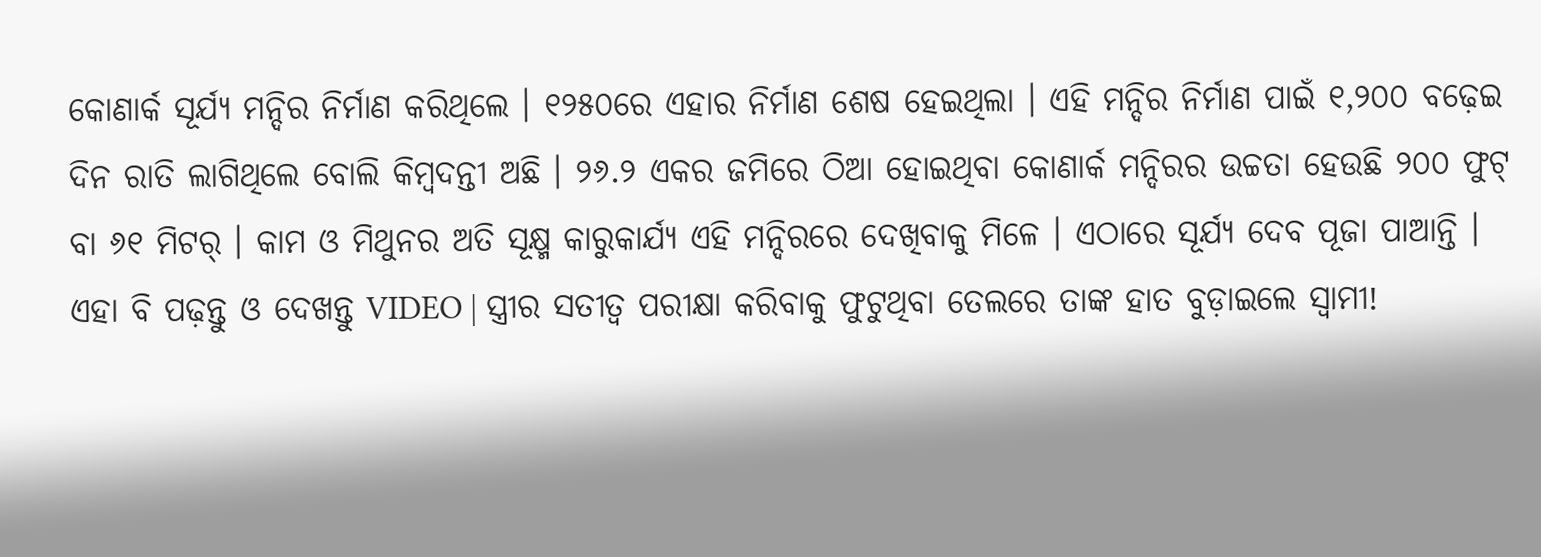କୋଣାର୍କ ସୂର୍ଯ୍ୟ ମନ୍ଦିର ନିର୍ମାଣ କରିଥିଲେ । ୧୨୫୦ରେ ଏହାର ନିର୍ମାଣ ଶେଷ ହେଇଥିଲା । ଏହି ମନ୍ଦିର ନିର୍ମାଣ ପାଇଁ ୧,୨୦୦ ବଢ଼େଇ ଦିନ ରାତି ଲାଗିଥିଲେ ବୋଲି କିମ୍ବଦନ୍ତୀ ଅଛି । ୨୬.୨ ଏକର ଜମିରେ ଠିଆ ହୋଇଥିବା କୋଣାର୍କ ମନ୍ଦିରର ଉଚ୍ଚତା ହେଉଛି ୨୦୦ ଫୁଟ୍ ବା ୬୧ ମିଟର୍ । କାମ ଓ ମିଥୁନର ଅତି ସୂକ୍ଷ୍ମ କାରୁକାର୍ଯ୍ୟ ଏହି ମନ୍ଦିରରେ ଦେଖିବାକୁ ମିଳେ । ଏଠାରେ ସୂର୍ଯ୍ୟ ଦେବ ପୂଜା ପାଆନ୍ତି ।
ଏହା ବି ପଢ଼ନ୍ତୁ ଓ ଦେଖନ୍ତୁ VIDEO | ସ୍ତ୍ରୀର ସତୀତ୍ୱ ପରୀକ୍ଷା କରିବାକୁ ଫୁଟୁଥିବା ତେଲରେ ତାଙ୍କ ହାତ ବୁଡ଼ାଇଲେ ସ୍ୱାମୀ!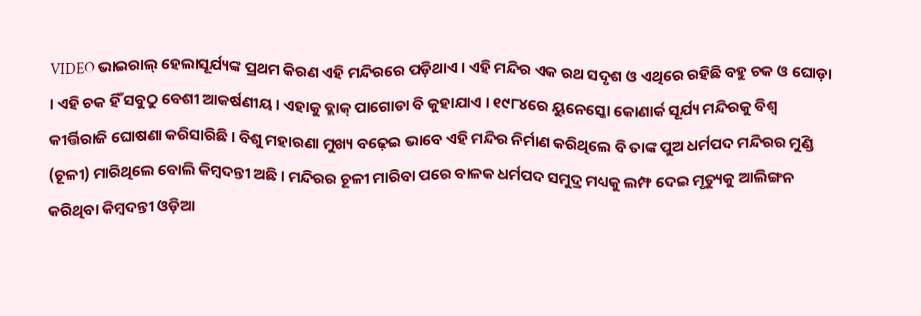VIDEO ଭାଇରାଲ୍ ହେଲାସୂର୍ଯ୍ୟଙ୍କ ପ୍ରଥମ କିରଣ ଏହି ମନ୍ଦିରରେ ପଡ଼ିଥାଏ । ଏହି ମନ୍ଦିର ଏକ ରଥ ସଦୃଶ ଓ ଏଥିରେ ରହିଛି ବହୁ ଚକ ଓ ଘୋଡ଼ା । ଏହି ଚକ ହିଁ ସବୁଠୁ ବେଶୀ ଆକର୍ଷଣୀୟ । ଏହାକୁ ବ୍ଲାକ୍ ପାଗୋଡା ବି କୁହାଯାଏ । ୧୯୮୪ରେ ୟୁନେସ୍କୋ କୋଣାର୍କ ସୂର୍ଯ୍ୟ ମନ୍ଦିରକୁ ବିଶ୍ଵ କୀର୍ତ୍ତିରାଜି ଘୋଷଣା କରିସାରିଛି । ବିଶୁ ମହାରଣା ମୁଖ୍ୟ ବଢ଼େଇ ଭାବେ ଏହି ମନ୍ଦିର ନିର୍ମାଣ କରିଥିଲେ ବି ତାଙ୍କ ପୁଅ ଧର୍ମପଦ ମନ୍ଦିରର ମୁଣ୍ଡି (ଚୂଳୀ) ମାରିଥିଲେ ବୋଲି କିମ୍ବଦନ୍ତୀ ଅଛି । ମନ୍ଦିରର ଚୂଳୀ ମାରିବା ପରେ ବାଳକ ଧର୍ମପଦ ସମୁଦ୍ର ମଧ୍ୟକୁ ଲମ୍ଫ ଦେଇ ମୃତ୍ୟୁକୁ ଆଲିଙ୍ଗନ କରିଥିବା କିମ୍ବଦନ୍ତୀ ଓଡ଼ିଆ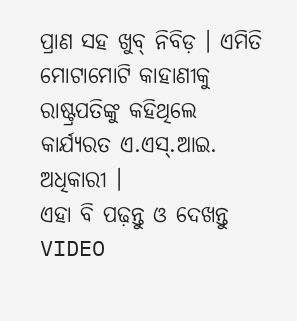ପ୍ରାଣ ସହ ଖୁବ୍ ନିବିଡ଼ । ଏମିତି ମୋଟାମୋଟି କାହାଣୀକୁ ରାଷ୍ଟ୍ରପତିଙ୍କୁ କହିଥିଲେ କାର୍ଯ୍ୟରତ ଏ.ଏସ୍.ଆଇ. ଅଧିକାରୀ ।
ଏହା ବି ପଢ଼ନ୍ତୁ ଓ ଦେଖନ୍ତୁ VIDEO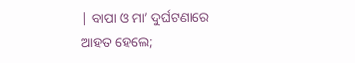| ବାପା ଓ ମା’ ଦୁର୍ଘଟଣାରେ ଆହତ ହେଲେ;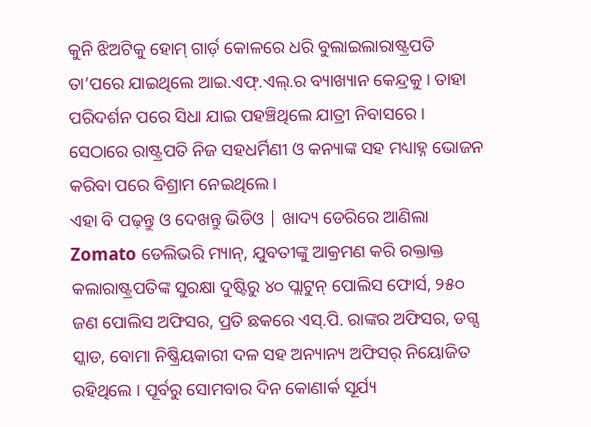କୁନି ଝିଅଟିକୁ ହୋମ୍ ଗାର୍ଡ଼ କୋଳରେ ଧରି ବୁଲାଇଲାରାଷ୍ଟ୍ରପତି ତା’ପରେ ଯାଇଥିଲେ ଆଇ.ଏଫ୍.ଏଲ୍.ର ବ୍ୟାଖ୍ୟାନ କେନ୍ଦ୍ରକୁ । ତାହା ପରିଦର୍ଶନ ପରେ ସିଧା ଯାଇ ପହଞ୍ଚିଥିଲେ ଯାତ୍ରୀ ନିବାସରେ । ସେଠାରେ ରାଷ୍ଟ୍ରପତି ନିଜ ସହଧର୍ମିଣୀ ଓ କନ୍ୟାଙ୍କ ସହ ମଧ୍ୟାହ୍ନ ଭୋଜନ କରିବା ପରେ ବିଶ୍ରାମ ନେଇଥିଲେ ।
ଏହା ବି ପଢ଼ନ୍ତୁ ଓ ଦେଖନ୍ତୁ ଭିଡିଓ | ଖାଦ୍ୟ ଡେରିରେ ଆଣିଲା Zomato ଡେଲିଭରି ମ୍ୟାନ୍, ଯୁବତୀଙ୍କୁ ଆକ୍ରମଣ କରି ରକ୍ତାକ୍ତ କଲାରାଷ୍ଟ୍ରପତିଙ୍କ ସୁରକ୍ଷା ଦୁଷ୍ଟିରୁ ୪୦ ପ୍ଲାଟୁନ୍ ପୋଲିସ ଫୋର୍ସ, ୨୫୦ ଜଣ ପୋଲିସ ଅଫିସର, ପ୍ରତି ଛକରେ ଏସ୍.ପି. ରାଙ୍କର ଅଫିସର, ଡଗ୍ସ ସ୍କାଡ, ବୋମା ନିଷ୍କ୍ରିୟକାରୀ ଦଳ ସହ ଅନ୍ୟାନ୍ୟ ଅଫିସର୍ ନିୟୋଜିତ ରହିଥିଲେ । ପୂର୍ବରୁ ସୋମବାର ଦିନ କୋଣାର୍କ ସୂର୍ଯ୍ୟ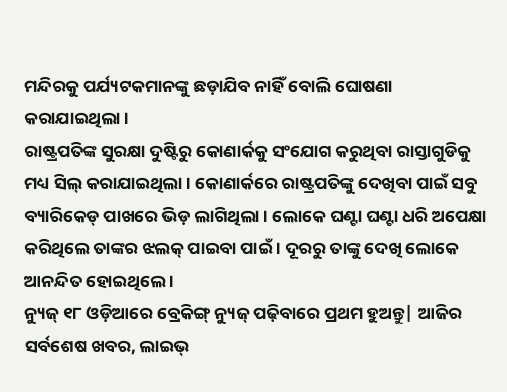ମନ୍ଦିରକୁ ପର୍ଯ୍ୟଟକମାନଙ୍କୁ ଛଡ଼ାଯିବ ନାହିଁ ବୋଲି ଘୋଷଣା କରାଯାଇଥିଲା ।
ରାଷ୍ଟ୍ରପତିଙ୍କ ସୁରକ୍ଷା ଦୁଷ୍ଟିରୁ କୋଣାର୍କକୁ ସଂଯୋଗ କରୁଥିବା ରାସ୍ତାଗୁଡିକୁ ମଧ୍ୟ ସିଲ୍ କରାଯାଇଥିଲା । କୋଣାର୍କରେ ରାଷ୍ଟ୍ରପତିଙ୍କୁ ଦେଖିବା ପାଇଁ ସବୁ ବ୍ୟାରିକେଡ୍ ପାଖରେ ଭିଡ଼ ଲାଗିଥିଲା । ଲୋକେ ଘଣ୍ଟା ଘଣ୍ଟା ଧରି ଅପେକ୍ଷା କରିଥିଲେ ତାଙ୍କର ଝଲକ୍ ପାଇବା ପାଇଁ । ଦୂରରୁ ତାଙ୍କୁ ଦେଖି ଲୋକେ ଆନନ୍ଦିତ ହୋଇଥିଲେ ।
ନ୍ୟୁଜ୍ ୧୮ ଓଡ଼ିଆରେ ବ୍ରେକିଙ୍ଗ୍ ନ୍ୟୁଜ୍ ପଢ଼ିବାରେ ପ୍ରଥମ ହୁଅନ୍ତୁ| ଆଜିର ସର୍ବଶେଷ ଖବର, ଲାଇଭ୍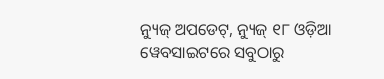ନ୍ୟୁଜ୍ ଅପଡେଟ୍, ନ୍ୟୁଜ୍ ୧୮ ଓଡ଼ିଆ ୱେବସାଇଟରେ ସବୁଠାରୁ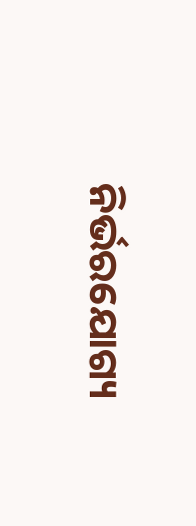ନିର୍ଭରଯୋଗ୍ୟ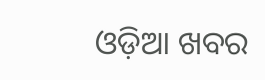ଓଡ଼ିଆ ଖବର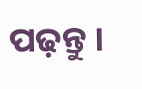ପଢ଼ନ୍ତୁ ।